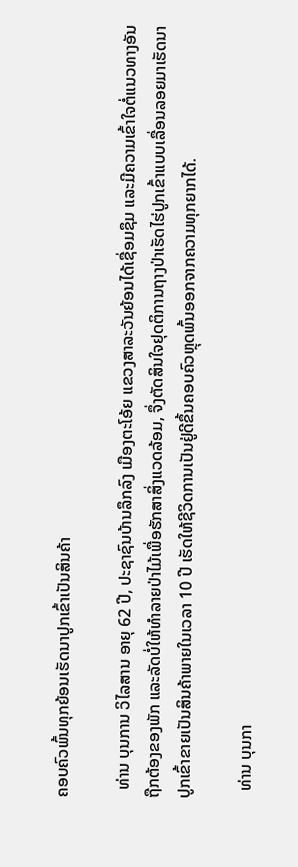ຄອບຄົວພົ້ນທຸກຍ້ອນເຮັດນາປູກເຂົ້າເປັນສິນຄ້າ

  ທ່ານ ບຸນການ ວິໄລສານ ອາຍຸ 62 ປີ, ປະຊາຊົນບ້ານລຶກລົງ ເມືອງຕະໂອ້ຍ ແຂວງສາລະວັນຍ້ອນໄດ້ເຊື່ອມຊຶມ ແລະມີຄວາມເຂົ້າໃຈຕໍ່ແນວທາງອັນຖືກຕ້ອງຂອງພັກ ແລະລັດບໍ່ໃຫ້ທໍາລາຍປ່າໄມ້ເພື່ອຮັກສາສິ່ງແວດລ້ອມ, ຈຶ່ງຕັດສິນໃຈຢຸດຕິການຖາງປ່າເຮັດໄຮ່ປູກເຂົ້າແບບເລື່ອນລອຍມາເຮັດນາປູກເຂົ້າຂາຍເປັນສິນຄ້າພາຍໃນເວລາ 10 ປີ ເຮັດໃຫ້ຊີວິດການເປັນຢູ່ດີຂຶ້ນຄອບຄົວຫຼຸດພົ້ນອອກຈາກຄວາມທຸກຍາກໄດ້.

  ທ່ານ ບຸນກາ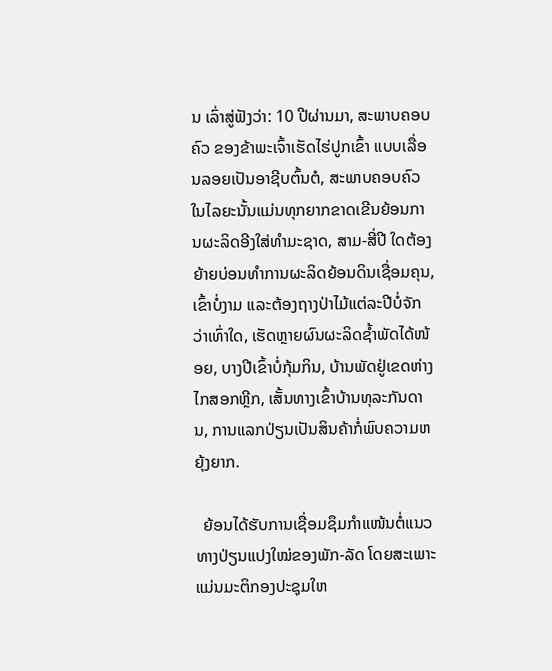ນ ເລົ່າສູ່ຟັງວ່າ: 10 ປີຜ່ານມາ, ສະພາບຄອບຄົວ ຂອງຂ້າພະເຈົ້າເຮັດໄຮ່ປູກເຂົ້າ ແບບເລື່ອນລອຍເປັນອາຊີບຕົ້ນຕໍ, ສະພາບຄອບຄົວໃນໄລຍະນັ້ນແມ່ນທຸກຍາກຂາດເຂີນຍ້ອນການຜະລິດອີງໃສ່ທຳມະຊາດ, ສາມ-ສີ່ປີ ໃດຕ້ອງຍ້າຍບ່ອນທໍາການຜະລິດຍ້ອນດິນເຊື່ອມຄຸນ, ເຂົ້າບໍ່ງາມ ແລະຕ້ອງຖາງປ່າໄມ້ແຕ່ລະປີບໍ່ຈັກ ວ່າເທົ່າໃດ, ເຮັດຫຼາຍຜົນຜະລິດຊໍ້າພັດໄດ້ໜ້ອຍ, ບາງປີເຂົ້າບໍ່ກຸ້ມກິນ, ບ້ານພັດຢູ່ເຂດຫ່າງໄກສອກຫຼີກ, ເສັ້ນທາງເຂົ້າບ້ານທຸລະກັນດານ, ການແລກປ່ຽນເປັນສິນຄ້າກໍ່ພົບຄວາມຫຍຸ້ງຍາກ.

  ຍ້ອນໄດ້ຮັບການເຊື່ອມຊຶມກຳແໜ້ນຕໍ່ແນວທາງປ່ຽນແປງໃໝ່ຂອງພັກ-ລັດ ໂດຍສະເພາະແມ່ນມະຕິກອງປະຊຸມໃຫ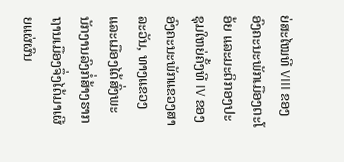ຍ່ສະໄໝທີ VIII ຂອງອົງຄະນະພັກເມືອງຕະໂ ອ້ຍ ແລະມະຕິກອງປະຊຸມໃຫຍ່ຄັ້ງທີ IV ຂອງອົງຄະນະພັກແຂວງສາລະວັນ, ທາງແຂວງ ແລະເມືອງໄດ້ສົ່ງພະນັກງານລົງກໍ່ສ້າງຮາກຖານເມືອງຈຶ່ງໄດ້ມາເຜີຍແຜ່ຜົນ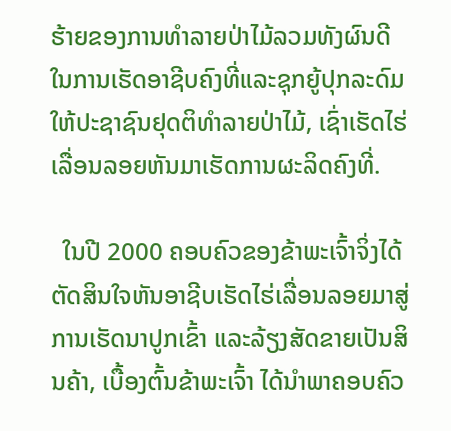ຮ້າຍຂອງການທໍາລາຍປ່າໄມ້ລວມທັງຜົນດີໃນການເຮັດອາຊີບຄົງທີ່ແລະຊຸກຍູ້ປຸກລະດົມໃຫ້ປະຊາຊົນຢຸດຕິທໍາລາຍປ່າໄມ້, ເຊົ່າເຮັດໄຮ່ເລື່ອນລອຍຫັນມາເຮັດການຜະລິດຄົງທີ່.

  ໃນປີ 2000 ຄອບຄົວຂອງຂ້າພະເຈົ້າຈິ່ງໄດ້ຕັດສິນໃຈຫັນອາຊີບເຮັດໄຮ່ເລື່ອນລອຍມາສູ່ການເຮັດນາປູກເຂົ້າ ແລະລ້ຽງສັດຂາຍເປັນສິນຄ້າ, ເບື້ອງຕົ້ນຂ້າພະເຈົ້າ ໄດ້ນໍາພາຄອບຄົວ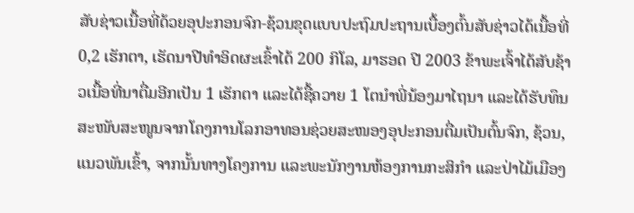ສັບຊ່າວເນື້ອທີ່ດ້ວຍອຸປະກອນຈົກ-ຊ້ວນຂຸດແບບປະຖົມປະຖານເບື້ອງຕົ້ນສັບຊ່າວໄດ້ເນື້ອທີ່ 0,2 ເຮັກຕາ, ເຮັດນາປີທໍາອິດຜະເຂົ້າໄດ້ 200 ກິໂລ, ມາຮອດ ປີ 2003 ຂ້າພະເຈົ້າໄດ້ສັບຊ້າວເນື້ອທີ່ນາຕື່ມອີກເປັນ 1 ເຮັກຕາ ແລະໄດ້ຊື້ຄວາຍ 1 ໂຕນໍາພີ່ນ້ອງມາໄຖນາ ແລະໄດ້ຮັບທຶນສະໜັບສະໜູນຈາກໂຄງການໂລກອາທອນຊ່ວຍສະໜອງອຸປະກອນຕື່ມເປັນຕົ້ນຈົກ, ຊ້ວນ, ແນວພັນເຂົ້າ, ຈາກນັ້ນທາງໂຄງການ ແລະພະນັກງານຫ້ອງການກະສິກຳ ແລະປ່າໄມ້ເມືອງ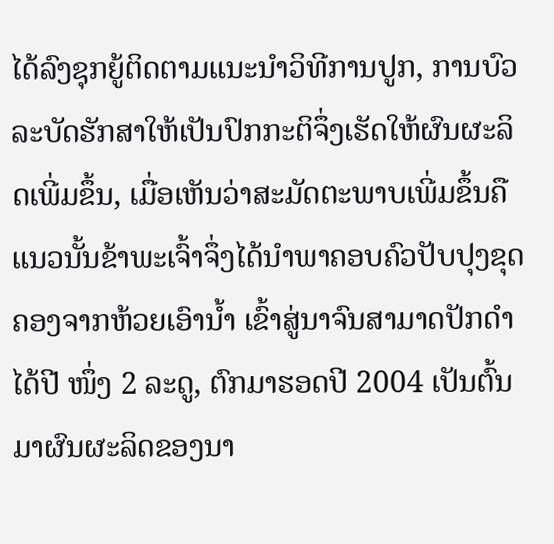ໄດ້ລົງຊຸກຍູ້ຕິດຕາມແນະນຳວິທີການປູກ, ການບົວລະບັດຮັກສາໃຫ້ເປັນປົກກະຕິຈຶ່ງເຮັດໃຫ້ຜົນຜະລິດເພີ່ມຂຶ້ນ, ເມື່ອເຫັນວ່າສະມັດຕະພາບເພີ່ມຂຶ້ນຄືແນວນັ້ນຂ້າພະເຈົ້າຈຶ່ງໄດ້ນໍາພາຄອບຄົວປັບປຸງຂຸດຄອງຈາກຫ້ວຍເອົານໍ້າ ເຂົ້າສູ່ນາຈົນສາມາດປັກດຳໄດ້ປີ ໜຶ່ງ 2 ລະດູ, ຕົກມາຮອດປີ 2004 ເປັນຕົ້ນມາຜົນຜະລິດຂອງນາ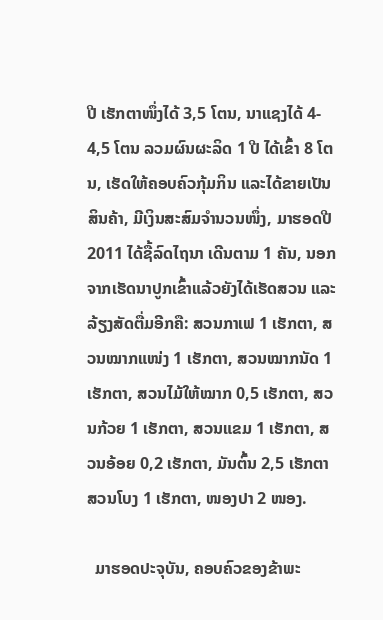ປີ ເຮັກຕາໜຶ່ງໄດ້ 3,5 ໂຕນ, ນາແຊງໄດ້ 4- 4,5 ໂຕນ ລວມຜົນຜະລິດ 1 ປີ ໄດ້ເຂົ້າ 8 ໂຕນ, ເຮັດໃຫ້ຄອບຄົວກຸ້ມກິນ ແລະໄດ້ຂາຍເປັນສິນຄ້າ, ມີເງິນສະສົມຈໍານວນໜຶ່ງ, ມາຮອດປີ 2011 ໄດ້ຊື້ລົດໄຖນາ ເດີນຕາມ 1 ຄັນ, ນອກຈາກເຮັດນາປູກເຂົ້າແລ້ວຍັງໄດ້ເຮັດສວນ ແລະລ້ຽງສັດຕື່ມອີກຄື: ສວນກາເຟ 1 ເຮັກຕາ, ສວນໝາກແໜ່ງ 1 ເຮັກຕາ, ສວນໝາກນັດ 1 ເຮັກຕາ, ສວນໄມ້ໃຫ້ໝາກ 0,5 ເຮັກຕາ, ສວນກ້ວຍ 1 ເຮັກຕາ, ສວນແຂມ 1 ເຮັກຕາ, ສວນອ້ອຍ 0,2 ເຮັກຕາ, ມັນຕົ້ນ 2,5 ເຮັກຕາ ສວນໂບງ 1 ເຮັກຕາ, ໜອງປາ 2 ໜອງ.

  ມາຮອດປະຈຸບັນ, ຄອບຄົວຂອງຂ້າພະ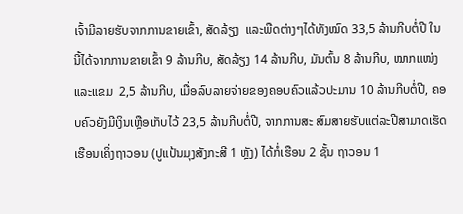ເຈົ້າມີລາຍຮັບຈາກການຂາຍເຂົ້າ, ສັດລ້ຽງ  ແລະພືດຕ່າງໆໄດ້ທັງໝົດ 33,5 ລ້ານກີບຕໍ່ປີ ໃນນີ້ໄດ້ຈາກການຂາຍເຂົ້າ 9 ລ້ານກີບ, ສັດລ້ຽງ 14 ລ້ານກີບ, ມັນຕົ້ນ 8 ລ້ານກີບ, ໝາກແໜ່ງແລະແຂມ  2,5 ລ້ານກີບ, ເມື່ອລົບລາຍຈ່າຍຂອງຄອບຄົວແລ້ວປະມານ 10 ລ້ານກີບຕໍ່ປີ, ຄອບຄົວຍັງມີເງິນເຫຼືອເກັບໄວ້ 23,5 ລ້ານກີບຕໍ່ປີ, ຈາກການສະ ສົມສາຍຮັບແຕ່ລະປີສາມາດເຮັດ ເຮືອນເຄິ່ງຖາວອນ (ປູແປ້ນມຸງສັງກະສີ 1 ຫຼັງ) ໄດ້ກໍ່ເຮືອນ 2 ຊັ້ນ ຖາວອນ 1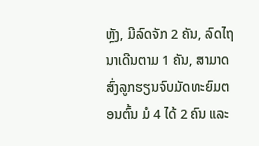ຫຼັງ, ມີລົດຈັກ 2 ຄັນ, ລົດໄຖນາເດີນຕາມ 1 ຄັນ, ສາມາດສົ່ງລູກຮຽນຈົບມັດທະຍົມຕອນຕົ້ນ ມໍ 4 ໄດ້ 2 ຄົນ ແລະ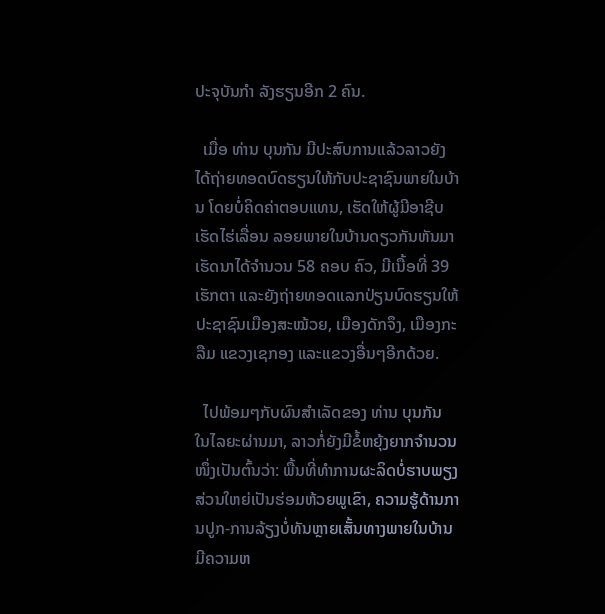ປະຈຸບັນກໍາ ລັງຮຽນອີກ 2 ຄົນ.

  ເມື່ອ ທ່ານ ບຸນກັນ ມີປະສົບການແລ້ວລາວຍັງໄດ້ຖ່າຍທອດບົດຮຽນໃຫ້ກັບປະຊາຊົນພາຍໃນບ້ານ ໂດຍບໍ່ຄິດຄ່າຕອບແທນ, ເຮັດໃຫ້ຜູ້ມີອາຊີບເຮັດໄຮ່ເລື່ອນ ລອຍພາຍໃນບ້ານດຽວກັນຫັນມາເຮັດນາໄດ້ຈຳນວນ 58 ຄອບ ຄົວ, ມີເນື້ອທີ່ 39 ເຮັກຕາ ແລະຍັງຖ່າຍທອດແລກປ່ຽນບົດຮຽນໃຫ້ປະຊາຊົນເມືອງສະໝ້ວຍ, ເມືອງດັກຈຶງ, ເມືອງກະລືມ ແຂວງເຊກອງ ແລະແຂວງອື່ນໆອີກດ້ວຍ.

  ໄປພ້ອມໆກັບຜົນສຳເລັດຂອງ ທ່ານ ບຸນກັນ ໃນໄລຍະຜ່ານມາ, ລາວກໍ່ຍັງມີຂໍ້ຫຍຸ້ງຍາກຈຳນວນໜຶ່ງເປັນຕົ້ນວ່າ: ພື້ນທີ່ທຳການຜະລິດບໍ່ຮາບພຽງສ່ວນໃຫຍ່ເປັນຮ່ອມຫ້ວຍພູເຂົາ, ຄວາມຮູ້ດ້ານການປູກ-ການລ້ຽງບໍ່ທັນຫຼາຍເສັ້ນທາງພາຍໃນບ້ານມີຄວາມຫ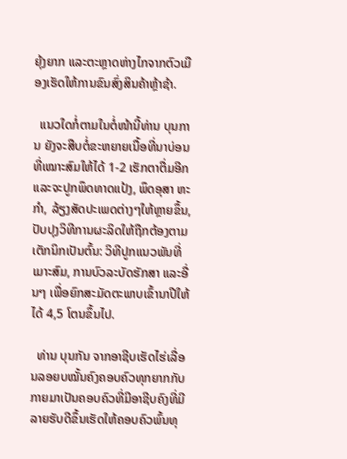ຍຸ້ງຍາກ ແລະຕະຫຼາດຫ່າງໄກຈາກຕົວເມືອງເຮັດໃຫ້ການຂົນສົ່ງສິນຄ້າຫຼ້າຊ້າ.

  ແນວໃດກໍ່ຕາມໃນຕໍ່ໜ້ານີ້ທ່ານ ບຸນການ ຍັງຈະສືບຕໍ່ຂະຫຍາຍເນື້ອທີ່ນາບ່ອນທີ່ເໝາະສົມໃຫ້ໄດ້ 1-2 ເຮັກຕາຕື່ມອີກ ແລະຈະປູກພຶດທາດແປ້ງ, ພຶດອຸສາ ຫະກຳ, ລ້ຽງສັດປະເພດຕ່າງໆໃຫ້ຫຼາຍຂຶ້ນ, ປັບປຸງວິທີການຜະລິດໃຫ້ຖືກຕ້ອງຕາມເຕັກນິກເປັນຕົ້ນ: ວິທີປູກແນວພັນທີ່ເມາະສົມ, ການບົວລະບັດຮັກສາ ແລະອື່ນໆ ເພື່ອຍົກສະມັດຕະພາບເຂົ້ານາປີໃຫ້ໄດ້ 4,5 ໂຕນຂຶ້ນໄປ.

  ທ່ານ ບຸນກັນ ຈາກອາຊີບເຮັດໄຮ່ເລື່ອນລອຍບໝັ້ນຄົງຄອບຄົວທຸກຍາກກັບກາຍມາເປັນຄອບຄົວທີ່ມີອາຊີບຄົງທີ່ມີລາຍຮັບດີຂຶ້ນເຮັດໃຫ້ຄອບຄົວພົ້ນທຸ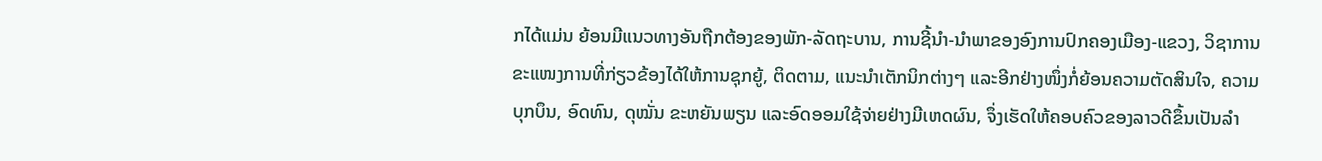ກໄດ້ແມ່ນ ຍ້ອນມີແນວທາງອັນຖືກຕ້ອງຂອງພັກ-ລັດຖະບານ, ການຊີ້ນໍາ-ນໍາພາຂອງອົງການປົກຄອງເມືອງ-ແຂວງ, ວິຊາການຂະແໜງການທີ່ກ່ຽວຂ້ອງໄດ້ໃຫ້ການຊຸກຍູ້, ຕິດຕາມ, ແນະນໍາເຕັກນິກຕ່າງໆ ແລະອີກຢ່າງໜຶ່ງກໍ່ຍ້ອນຄວາມຕັດສິນໃຈ, ຄວາມບຸກບຶນ, ອົດທົນ, ດຸໝັ່ນ ຂະຫຍັນພຽນ ແລະອົດອອມໃຊ້ຈ່າຍຢ່າງມີເຫດຜົນ, ຈຶ່ງເຮັດໃຫ້ຄອບຄົວຂອງລາວດີຂຶ້ນເປັນລຳ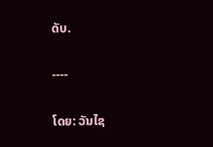ດັບ.

----

ໂດຍ: ວັນໄຊ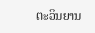ຕະວິນຍານ